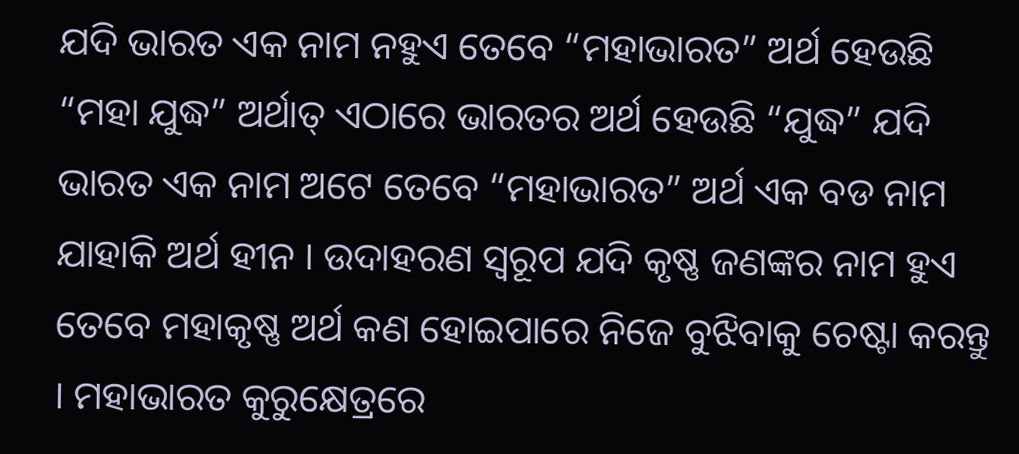ଯଦି ଭାରତ ଏକ ନାମ ନହୁଏ ତେବେ “ମହାଭାରତ” ଅର୍ଥ ହେଉଛି “ମହା ଯୁଦ୍ଧ” ଅର୍ଥାତ୍ ଏଠାରେ ଭାରତର ଅର୍ଥ ହେଉଛି “ଯୁଦ୍ଧ” ଯଦି ଭାରତ ଏକ ନାମ ଅଟେ ତେବେ “ମହାଭାରତ” ଅର୍ଥ ଏକ ବଡ ନାମ ଯାହାକି ଅର୍ଥ ହୀନ । ଉଦାହରଣ ସ୍ୱରୂପ ଯଦି କୃଷ୍ଣ ଜଣଙ୍କର ନାମ ହୁଏ ତେବେ ମହାକୃଷ୍ଣ ଅର୍ଥ କଣ ହୋଇପାରେ ନିଜେ ବୁଝିବାକୁ ଚେଷ୍ଟା କରନ୍ତୁ । ମହାଭାରତ କୁରୁକ୍ଷେତ୍ରରେ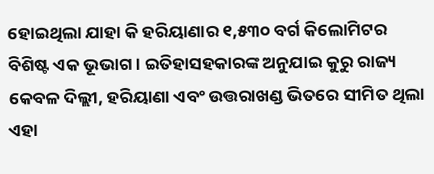ହୋଇଥିଲା ଯାହା କି ହରିୟାଣାର ୧,୫୩୦ ବର୍ଗ କିଲୋମିଟର ବିଶିଷ୍ଟ ଏକ ଭୂଭାଗ । ଇତିହାସହକାରଙ୍କ ଅନୁଯାଇ କୁରୁ ରାଜ୍ୟ କେବଳ ଦିଲ୍ଲୀ, ହରିୟାଣା ଏବଂ ଉତ୍ତରାଖଣ୍ଡ ଭିତରେ ସୀମିତ ଥିଲା ଏହା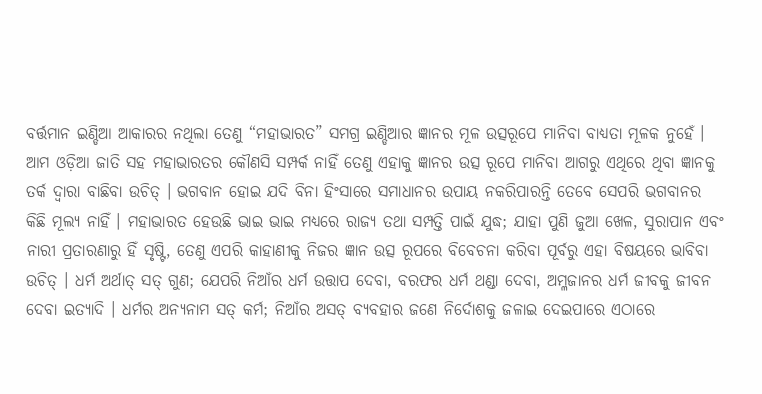ବର୍ତ୍ତମାନ ଇଣ୍ଡିଆ ଆକାରର ନଥିଲା ତେଣୁ “ମହାଭାରତ” ସମଗ୍ର ଇଣ୍ଡିଆର ଜ୍ଞାନର ମୂଳ ଉତ୍ସରୂପେ ମାନିବା ବାଧ୍ୟତା ମୂଳକ ନୁହେଁ । ଆମ ଓଡ଼ିଆ ଜାତି ସହ ମହାଭାରତର କୌଣସି ସମ୍ପର୍କ ନାହିଁ ତେଣୁ ଏହାକୁ ଜ୍ଞାନର ଉତ୍ସ ରୂପେ ମାନିବା ଆଗରୁ ଏଥିରେ ଥିବା ଜ୍ଞାନକୁ ତର୍କ ଦ୍ୱାରା ବାଛିବା ଉଚିତ୍ । ଭଗବାନ ହୋଇ ଯଦି ବିନା ହିଂସାରେ ସମାଧାନର ଉପାୟ ନକରିପାରନ୍ତି ତେବେ ସେପରି ଭଗବାନର କିଛି ମୂଲ୍ୟ ନାହିଁ । ମହାଭାରତ ହେଉଛି ଭାଇ ଭାଇ ମଧ୍ୟରେ ରାଜ୍ୟ ତଥା ସମ୍ପତ୍ତି ପାଇଁ ଯୁଦ୍ଧ; ଯାହା ପୁଣି ଜୁଆ ଖେଳ, ସୁରାପାନ ଏବଂ ନାରୀ ପ୍ରତାରଣାରୁ ହିଁ ସୃଷ୍ଟି, ତେଣୁ ଏପରି କାହାଣୀକୁ ନିଜର ଜ୍ଞାନ ଉତ୍ସ ରୂପରେ ବିବେଚନା କରିବା ପୂର୍ବରୁ ଏହା ବିଷୟରେ ଭାବିବା ଉଚିତ୍ । ଧର୍ମ ଅର୍ଥାତ୍ ସତ୍ ଗୁଣ; ଯେପରି ନିଆଁର ଧର୍ମ ଉତ୍ତାପ ଦେବା, ବରଫର ଧର୍ମ ଥଣ୍ଡା ଦେବା, ଅମ୍ଳଜାନର ଧର୍ମ ଜୀବକୁ ଜୀବନ ଦେବା ଇତ୍ୟାଦି । ଧର୍ମର ଅନ୍ୟନାମ ସତ୍ କର୍ମ; ନିଆଁର ଅସତ୍ ବ୍ୟବହାର ଜଣେ ନିର୍ଦୋଶକୁ ଜଳାଇ ଦେଇପାରେ ଏଠାରେ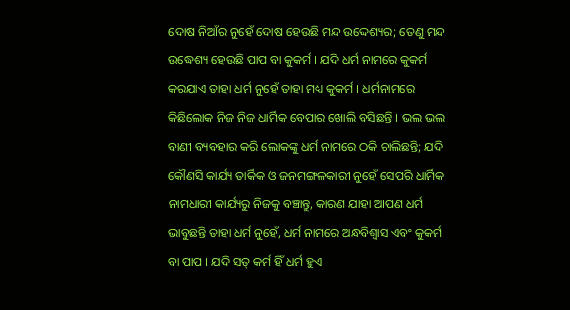ଦୋଷ ନିଆଁର ନୁହେଁ ଦୋଷ ହେଉଛି ମନ୍ଦ ଉଦ୍ଦେଶ୍ୟର; ତେଣୁ ମନ୍ଦ ଉଦ୍ଧେଶ୍ୟ ହେଉଛି ପାପ ବା କୁକର୍ମ । ଯଦି ଧର୍ମ ନାମରେ କୁକର୍ମ କରଯାଏ ତାହା ଧର୍ମ ନୁହେଁ ତାହା ମଧ୍ୟ କୁକର୍ମ । ଧର୍ମନାମରେ କିଛିଲୋକ ନିଜ ନିଜ ଧାର୍ମିକ ବେପାର ଖୋଲି ବସିଛନ୍ତି । ଭଲ ଭଲ ବାଣୀ ବ୍ୟବହାର କରି ଲୋକଙ୍କୁ ଧର୍ମ ନାମରେ ଠକି ଚାଲିଛନ୍ତି; ଯଦି କୌଣସି କାର୍ଯ୍ୟ ତାର୍କିକ ଓ ଜନମଙ୍ଗଳକାରୀ ନୁହେଁ ସେପରି ଧାର୍ମିକ ନାମଧାରୀ କାର୍ଯ୍ୟରୁ ନିଜକୁ ବଞ୍ଚାନ୍ତୁ, କାରଣ ଯାହା ଆପଣ ଧର୍ମ ଭାବୁଛନ୍ତି ତାହା ଧର୍ମ ନୁହେଁ, ଧର୍ମ ନାମରେ ଅନ୍ଧବିଶ୍ୱାସ ଏବଂ କୁକର୍ମ ବା ପାପ । ଯଦି ସତ୍ କର୍ମ ହିଁ ଧର୍ମ ହୁଏ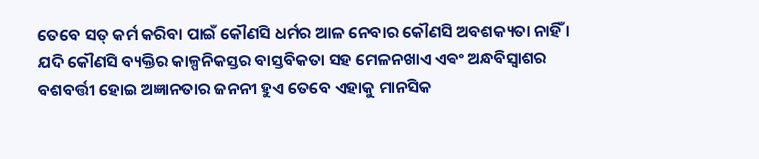ତେବେ ସତ୍ କର୍ମ କରିବା ପାଇଁ କୌଣସି ଧର୍ମର ଆଳ ନେବାର କୌଣସି ଅବଶକ୍ୟତା ନାହିଁ । ଯଦି କୌଣସି ବ୍ୟକ୍ତିର କାଳ୍ପନିକସ୍ତର ବାସ୍ତବିକତା ସହ ମେଳନଖାଏ ଏଵଂ ଅନ୍ଧବିସ୍ଵାଶର ବଶବର୍ତ୍ତୀ ହୋଇ ଅଜ୍ଞାନତାର ଜନନୀ ହୁଏ ତେବେ ଏହାକୁ ମାନସିକ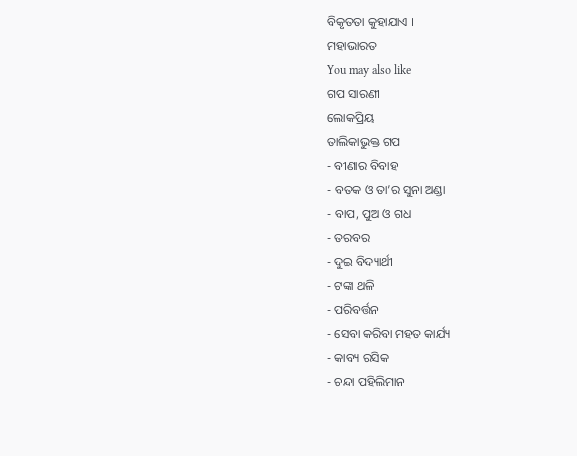ବିକୃତତା କୁହାଯାଏ ।
ମହାଭାରତ
You may also like
ଗପ ସାରଣୀ
ଲୋକପ୍ରିୟ
ତାଲିକାଭୁକ୍ତ ଗପ
- ବୀଣାର ବିବାହ
- ବତକ ଓ ତା’ର ସୁନା ଅଣ୍ଡା
- ବାପ, ପୁଅ ଓ ଗଧ
- ତରବର
- ଦୁଇ ବିଦ୍ୟାର୍ଥୀ
- ଟଙ୍କା ଥଳି
- ପରିବର୍ତ୍ତନ
- ସେବା କରିବା ମହତ କାର୍ଯ୍ୟ
- କାବ୍ୟ ରସିକ
- ଚନ୍ଦା ପହିଲିମାନ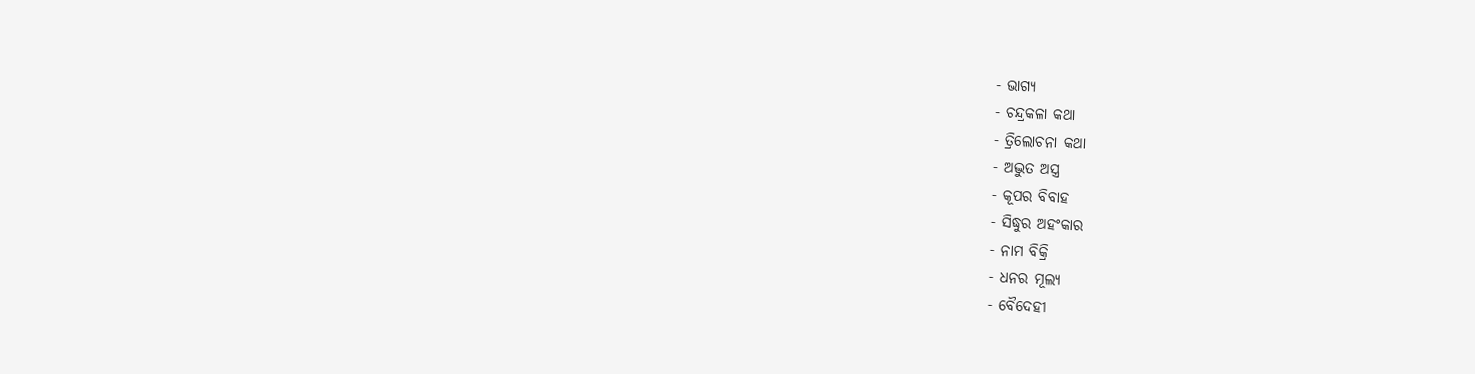- ଭାଗ୍ୟ
- ଚନ୍ଦ୍ରକଳା କଥା
- ତ୍ରିଲୋଚନା କଥା
- ଅଦ୍ଭୁତ ଅସ୍ତ୍ର
- କୂପର ବିବାହ
- ସିଦ୍ଧୁର ଅହଂକାର
- ନାମ ବିକ୍ରି
- ଧନର ମୂଲ୍ୟ
- ବୈଦେହୀ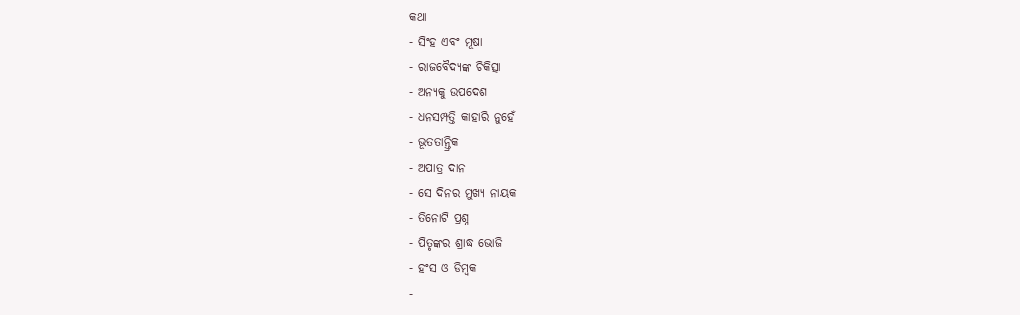କଥା
- ସିଂହ ଏବଂ ମୂଷା
- ରାଜବୈଦ୍ୟଙ୍କ ଚିକିତ୍ସା
- ଅନ୍ୟକୁ ଉପଦେଶ
- ଧନସମ୍ପତ୍ତି କାହାରି ନୁହେଁ
- ଭୂତତାନ୍ତ୍ରିକ
- ଅପାତ୍ର ଦାନ
- ସେ ଦିନର ମୁଖ୍ୟ ନାୟକ
- ତିନୋଟି ପ୍ରଶ୍ନ
- ପିତୃଙ୍କର ଶ୍ରାଦ୍ଧ ଭୋଜି
- ହଂସ ଓ ଡିମ୍ବକ
-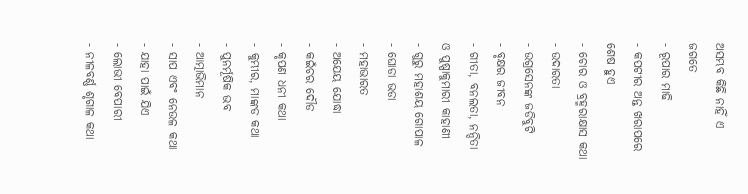ଅସମ୍ଭବ କିଛି ନାହିଁ ଏ ଜଗତେ
- ରୂପାର ମାଢି
- କପଟୀର ଅନ୍ତ ଖରାପରେ ଶେଷ ହୁଏ
- ଚୋର ଓ ବ୍ରହ୍ମରାକ୍ଷାସ କଥା
- ଉଦାରତା
- ଉଗ୍ରସେନଙ୍କ ଜଡିବୁଟି
- ବୃକ୍ଷର ଜୀବନ
- ଗୀତା, ବନଲତା, ନନ୍ଦିତା ଓ ପୁଷ୍ପାକୁମାରୀ କାହାଣୀ
- ଗୁରୁ ମହାଶୟ ଗୋପାଳ
- ଘୋଡା ଭଡା
- ମହାଭାରତ
- ଅଯେୟ ଯୋଦ୍ଧା
- କଇଁଚର ଦୌଡ
- କୃପଣ ଧନୀ କଥା
- କୁମ୍ଭୀର, ମାଙ୍କଡ କଥା
- ପୁନର୍ମୂଷିକ ଭବ
- ଆତ୍ମାଭିମାନ
- ସାପ ଏବଂ ନେଉଳ କଥା
- ଯାହା ପାଇଁ ଯିଏ
- ଲୋଭୀ ବେପାରୀ
- ନୀଳବର୍ଣ୍ଣ ଶୃଗାଳ କଥା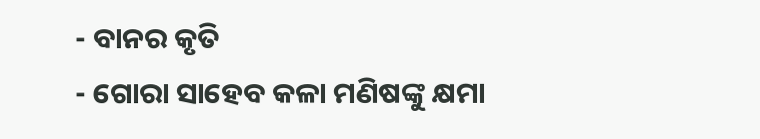- ବାନର କୃତି
- ଗୋରା ସାହେବ କଳା ମଣିଷଙ୍କୁ କ୍ଷମା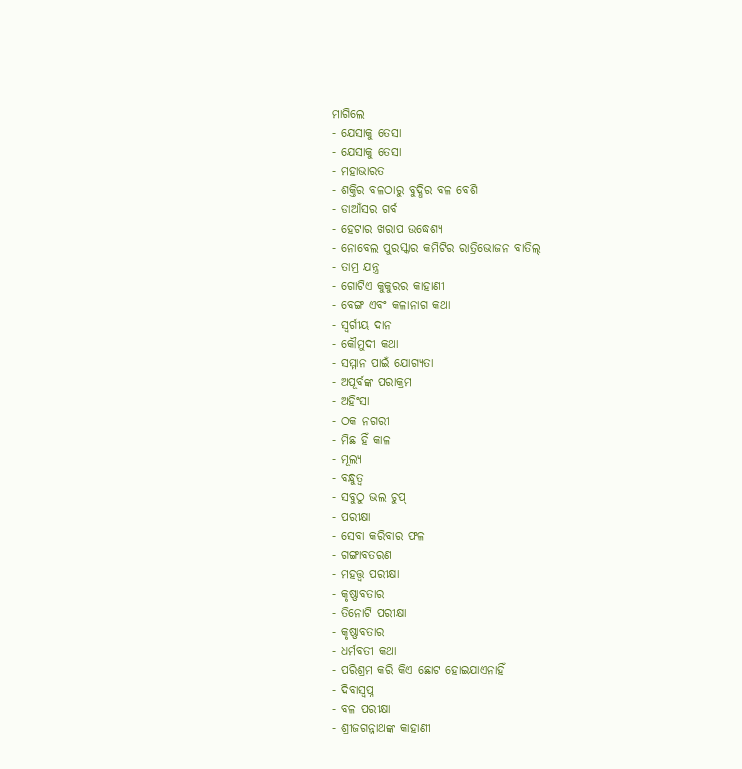ମାଗିଲେ
- ଯେସାକୁ ତେସା
- ଯେସାକୁ ତେସା
- ମହାଭାରତ
- ଶକ୍ତିର ବଳଠାରୁ ବୁଦ୍ଧିର ବଳ ବେଶି
- ଡାଆଁସର ଗର୍ବ
- ହେଟାର ଖରାପ ଉଦ୍ଧେଶ୍ୟ
- ନୋବେଲ ପୁରସ୍କାର କମିଟିର ରାତ୍ରିଭୋଜନ ବାତିଲ୍
- ତାମ୍ର ଯନ୍ତ୍ର
- ଗୋଟିଏ କୁକୁରର କାହାଣୀ
- ବେଙ୍ଗ ଏବଂ କଳାନାଗ କଥା
- ସ୍ୱର୍ଗୀୟ ଦାନ
- କୌମୁଦୀ କଥା
- ସମ୍ମାନ ପାଇଁ ଯୋଗ୍ୟତା
- ଅପୂର୍ବଙ୍କ ପରାକ୍ରମ
- ଅହିଂସା
- ଠକ ନଗରୀ
- ମିଛ ହିଁ କାଳ
- ମୂଲ୍ୟ
- ବନ୍ଧୁତ୍ୱ
- ସବୁଠୁ ଭଲ ଚୁପ୍
- ପରୀକ୍ଷା
- ସେବା କରିବାର ଫଳ
- ଗଙ୍ଗାବତରଣ
- ମହତ୍ତ୍ୱ ପରୀକ୍ଷା
- କୃଷ୍ଣାବତାର
- ତିନୋଟି ପରୀକ୍ଷା
- କୃଷ୍ଣାବତାର
- ଧର୍ମବତୀ କଥା
- ପରିଶ୍ରମ କରି କିଏ ଛୋଟ ହୋଇଯାଏନାହିଁ
- ଦିବାସ୍ୱପ୍ନ
- ବଳ ପରୀକ୍ଷା
- ଶ୍ରୀଜଗନ୍ନାଥଙ୍କ କାହାଣୀ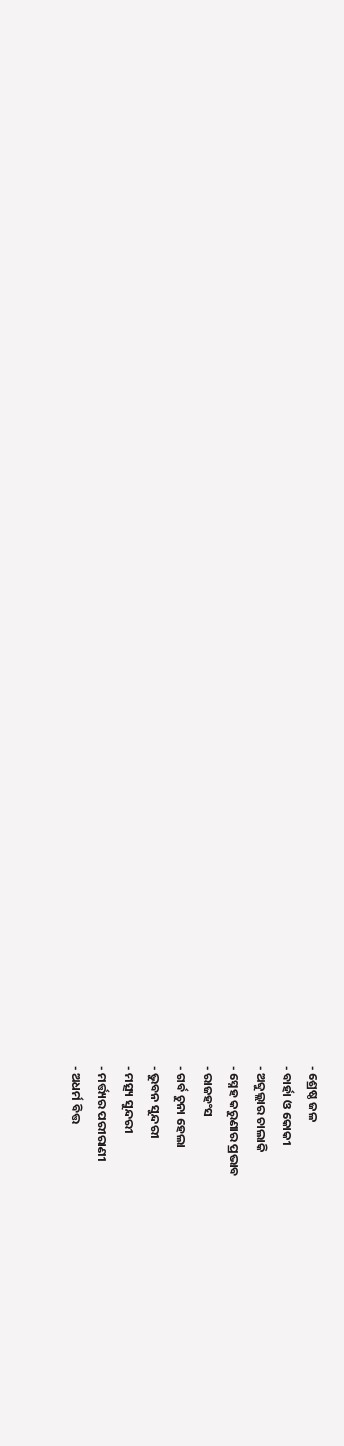- ଶ୍ରେଷ୍ଠ ଜଳ
- ବାର୍ହା ଓ କୋକୀ
- ଅବ୍ଦୁଲ୍ଲାର ଚାଲାକି
- ସ୍ନେହ କରୁଣାର ପ୍ରଭାବ
- ରାଜହଂସ
- ଗର୍ବ ଚୁନା ହେଲା
- ଭୁବନ ସୁନ୍ଦରୀ
- ମତ୍ସ୍ୟ ସୁନ୍ଦରୀ
- ମର୍ତ୍ତ୍ୟର ପରୀରାଣୀ
- ଅଧର୍ମ ବିତ୍ତ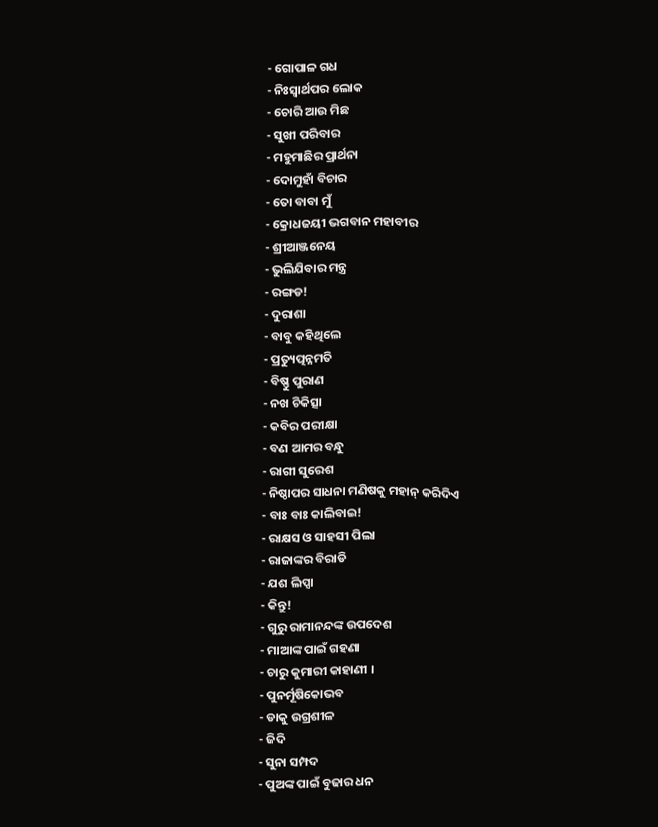- ଗୋପାଳ ଗଧ
- ନିଃସ୍ୱାର୍ଥପର ଲୋକ
- ଚୋରି ଆଉ ମିଛ
- ସୁଖୀ ପରିବାର
- ମହୁମାଛିର ପ୍ରାର୍ଥନା
- ଦୋମୁହାଁ ବିଚାର
- ତୋ ବାବା ମୁଁ
- କ୍ରୋଧଜୟୀ ଭଗବାନ ମହାବୀର
- ଶ୍ରୀଆଞ୍ଜନେୟ
- ଭୁଲିଯିବାର ମନ୍ତ୍ର
- ରଙ୍ଗଡ!
- ଦୁରାଶା
- ବାବୁ କହିଥିଲେ
- ପ୍ରତ୍ୟୁତ୍ପନ୍ନମତି
- ବିଷ୍ଣୁ ପୁରାଣ
- ନଖ ଚିକିତ୍ସା
- କବିର ପରୀକ୍ଷା
- ବଣ ଆମର ବନ୍ଧୁ
- ରାଗୀ ସୁରେଶ
- ନିଷ୍ଠାପର ସାଧନା ମଣିଷକୁ ମହାନ୍ କରିଦିଏ
- ବାଃ ବାଃ କାଲିବାଇ!
- ରାକ୍ଷସ ଓ ସାହସୀ ପିଲା
- ରାଜାଙ୍କର ବିରାଡି
- ଯଶ ଲିପ୍ସା
- କିନ୍ତୁ!
- ଗୁରୁ ରାମାନନ୍ଦଙ୍କ ଉପଦେଶ
- ମାଆଙ୍କ ପାଇଁ ଗହଣା
- ଚାରୁ କୁମାରୀ କାହାଣୀ ।
- ପୁନର୍ମୂଷିକୋଭବ
- ଡାକୁ ଉଗ୍ରଶୀଳ
- ଜିଦି
- ସୁନା ସମ୍ପଦ
- ପୁଅଙ୍କ ପାଇଁ ବୁଢାର ଧନ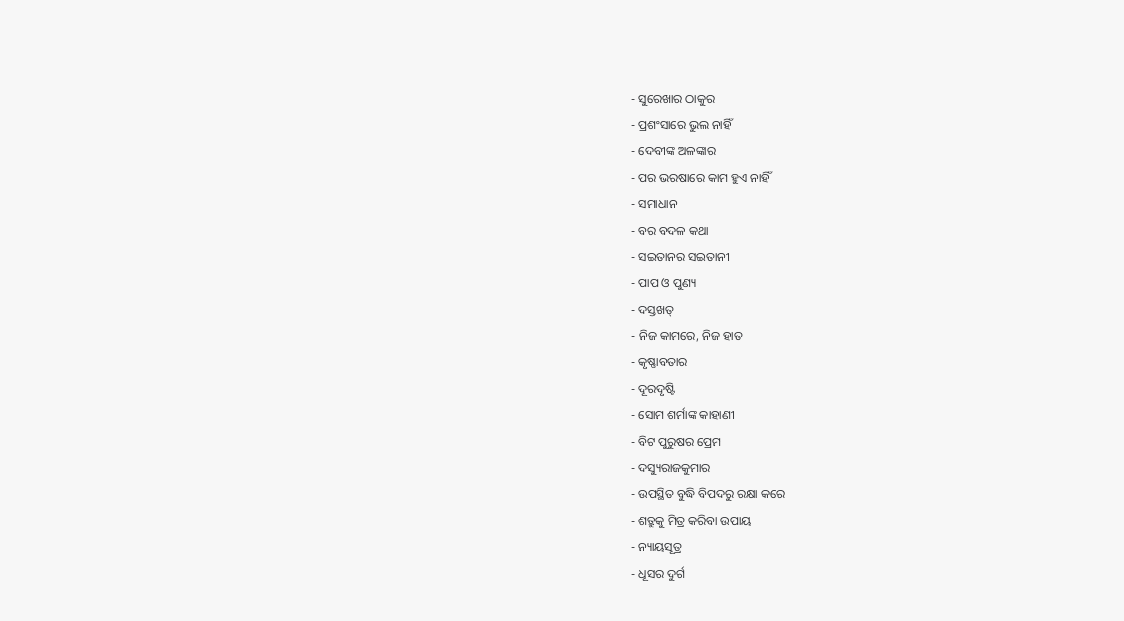- ସୁରେଖାର ଠାକୁର
- ପ୍ରଶଂସାରେ ଭୁଲ ନାହିଁ
- ଦେବୀଙ୍କ ଅଳଙ୍କାର
- ପର ଭରଷାରେ କାମ ହୁଏ ନାହିଁ
- ସମାଧାନ
- ବର ବଦଳ କଥା
- ସଇତାନର ସଇତାନୀ
- ପାପ ଓ ପୁଣ୍ୟ
- ଦସ୍ତଖତ୍
- ନିଜ କାମରେ, ନିଜ ହାତ
- କୃଷ୍ଣାବତାର
- ଦୂରଦୃଷ୍ଟି
- ସୋମ ଶର୍ମାଙ୍କ କାହାଣୀ
- ବିଟ ପୁରୁଷର ପ୍ରେମ
- ଦସ୍ୟୁରାଜକୁମାର
- ଉପସ୍ଥିତ ବୁଦ୍ଧି ବିପଦରୁ ରକ୍ଷା କରେ
- ଶତ୍ରୁକୁ ମିତ୍ର କରିବା ଉପାୟ
- ନ୍ୟାୟସୂତ୍ର
- ଧୂସର ଦୁର୍ଗ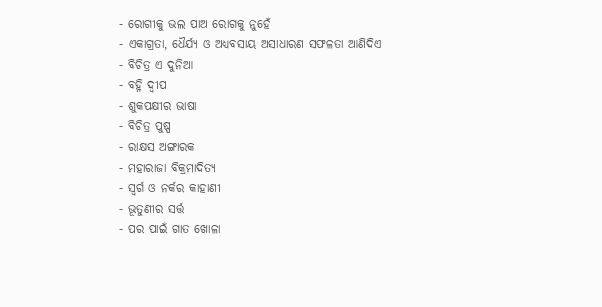- ରୋଗୀକୁ ଭଲ ପାଅ ରୋଗକୁ ନୁହେଁ
- ଏକାଗ୍ରତା, ଧୈର୍ଯ୍ୟ ଓ ଅଧ୍ୟବସାୟ ଅସାଧାରଣ ସଫଳତା ଆଣିଦିଏ
- ବିଚିତ୍ର ଏ ଦୁନିଆ
- ବହ୍ନି ଦ୍ୱୀପ
- ଶୁକପକ୍ଷୀର ଭାଷା
- ବିଚିତ୍ର ପୁଷ୍ପ
- ରାକ୍ଷସ ଅଙ୍ଗାରକ
- ମହାରାଜା ବିକ୍ରମାଦିତ୍ୟ
- ସ୍ୱର୍ଗ ଓ ନର୍କର କାହାଣୀ
- ଭୂତୁଣୀର ସର୍ତ୍ତ
- ପର ପାଇଁ ଗାତ ଖୋଳା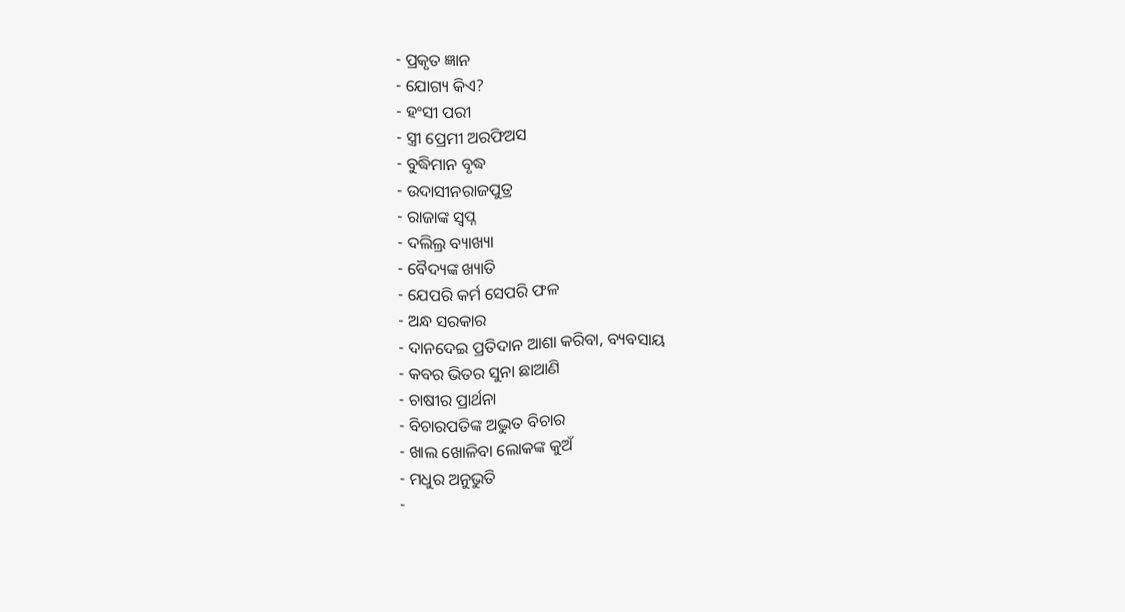- ପ୍ରକୃତ ଜ୍ଞାନ
- ଯୋଗ୍ୟ କିଏ?
- ହଂସୀ ପରୀ
- ସ୍ତ୍ରୀ ପ୍ରେମୀ ଅରଫିଅସ
- ବୁଦ୍ଧିମାନ ବୃଦ୍ଧ
- ଉଦାସୀନରାଜପୁତ୍ର
- ରାଜାଙ୍କ ସ୍ୱପ୍ନ
- ଦଲିଲ୍ର ବ୍ୟାଖ୍ୟା
- ବୈଦ୍ୟଙ୍କ ଖ୍ୟାତି
- ଯେପରି କର୍ମ ସେପରି ଫଳ
- ଅନ୍ଧ ସରକାର
- ଦାନଦେଇ ପ୍ରତିଦାନ ଆଶା କରିବା, ବ୍ୟବସାୟ
- କବର ଭିତର ସୁନା ଛାଆଣି
- ଚାଷୀର ପ୍ରାର୍ଥନା
- ବିଚାରପତିଙ୍କ ଅଦ୍ଭୁତ ବିଚାର
- ଖାଲ ଖୋଳିବା ଲୋକଙ୍କ କୁଅଁ
- ମଧୁର ଅନୁଭୁତି
-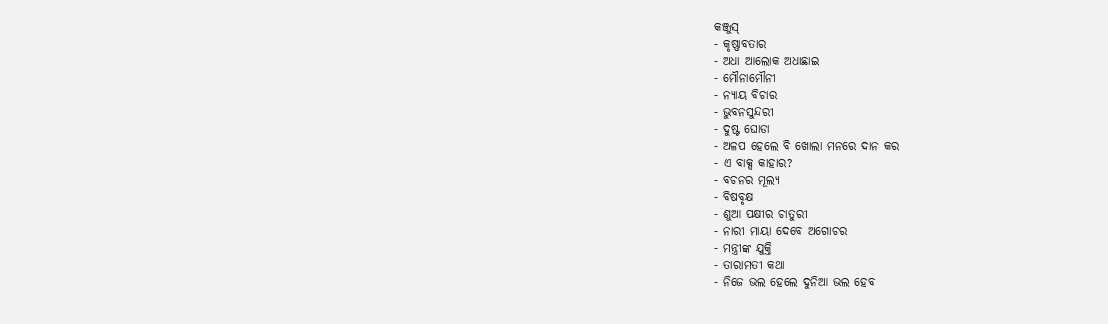କଞ୍ଜୁସ୍
- କୃଷ୍ଣାବତାର
- ଅଧା ଆଲୋକ ଅଧାଛାଇ
- ମୌନାମୌନୀ
- ନ୍ୟାୟ ବିଚାର
- ଭୁବନସୁନ୍ଦରୀ
- ଦୁଷ୍ଟ ଘୋଡା
- ଅଳପ ହେଲେ ବି ଖୋଲା ମନରେ ଦାନ କର
- ଏ ବାକ୍ସ କାହାର?
- ବଚନର ମୂଲ୍ୟ
- ବିଷବୃକ୍ଷ
- ଶୁଆ ପକ୍ଷୀର ଚାତୁରୀ
- ନାରୀ ମାୟା ଦେବେ ଅଗୋଚର
- ମନ୍ତ୍ରୀଙ୍କ ଯୁକ୍ତି
- ତାରାମତୀ କଥା
- ନିଜେ ଭଲ ହେଲେ ଦୁନିଆ ଭଲ ହେବ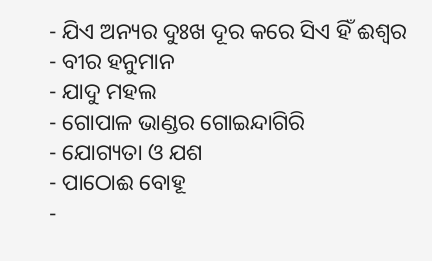- ଯିଏ ଅନ୍ୟର ଦୁଃଖ ଦୂର କରେ ସିଏ ହିଁ ଈଶ୍ୱର
- ବୀର ହନୁମାନ
- ଯାଦୁ ମହଲ
- ଗୋପାଳ ଭାଣ୍ଡର ଗୋଇନ୍ଦାଗିରି
- ଯୋଗ୍ୟତା ଓ ଯଶ
- ପାଠୋଈ ବୋହୂ
-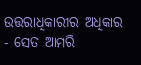ଉତ୍ତରାଧିକାରୀର ଅଧିକାର
- ସେତ ଆମରି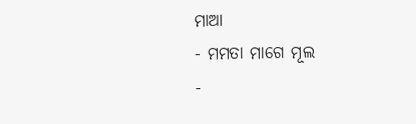ମାଆ
- ମମତା ମାଗେ ମୂଲ
-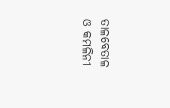ତାଳବେତାଳ ଓ କମଳିନୀ